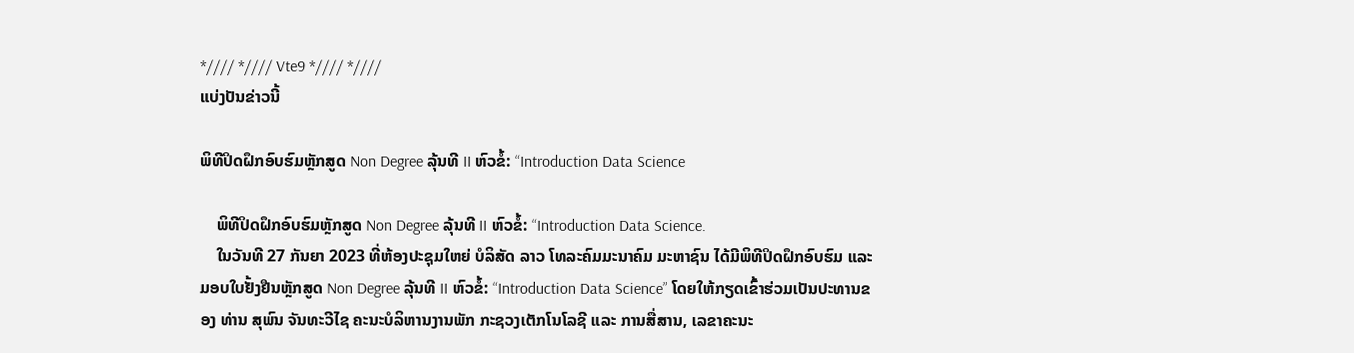*//// *//// Vte9 *//// *////
ແບ່ງປັນຂ່າວນີ້

ພິທີປິດຝຶກອົບຮົມຫຼັກສູດ Non Degree ລຸ້ນທີ II ຫົວຂໍ້: “Introduction Data Science

    ພິທີປິດຝຶກອົບຮົມຫຼັກສູດ Non Degree ລຸ້ນທີ II ຫົວຂໍ້: “Introduction Data Science.
    ໃນວັນທີ 27 ກັນຍາ 2023 ທີ່ຫ້ອງປະຊຸມໃຫຍ່ ບໍລິສັດ ລາວ ໂທລະຄົມມະນາຄົມ ມະຫາຊົນ ໄດ້ມີພິທີປິດຝຶກອົບຮົມ ແລະ ມອບໃບຢັ້ງຢືນຫຼັກສູດ Non Degree ລຸ້ນທີ II ຫົວຂໍ້: “Introduction Data Science” ໂດຍໃຫ້ກຽດເຂົ້າຮ່ວມເປັນປະທານຂອງ ທ່ານ ສຸພົນ ຈັນທະວີໄຊ ຄະນະບໍລິຫານງານພັກ ກະຊວງເຕັກໂນໂລຊີ ແລະ ການສື່ສານ, ເລຂາຄະນະ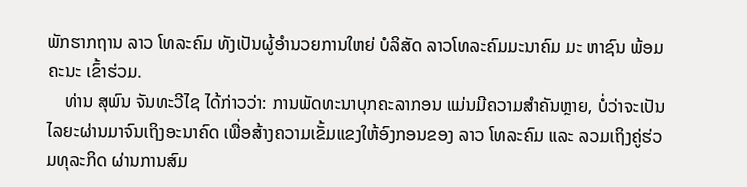ພັກຮາກຖານ ລາວ ໂທລະຄົມ ທັງເປັນຜູ້ອໍານວຍການໃຫຍ່ ບໍລິສັດ ລາວໂທລະຄົມມະນາຄົມ ມະ ຫາຊົນ ພ້ອມຄະນະ ເຂົ້າຮ່ວມ.
    ທ່ານ ສຸພົນ ຈັນທະວີໄຊ ໄດ້ກ່າວວ່າ: ການພັດທະນາບຸກຄະລາກອນ ແມ່ນມີຄວາມສຳຄັນຫຼາຍ, ບໍ່ວ່າຈະເປັນໄລຍະຜ່ານມາຈົນເຖິງອະນາຄົດ ເພື່ອສ້າງຄວາມເຂັ້ມແຂງໃຫ້ອົງກອນຂອງ ລາວ ໂທລະຄົມ ແລະ ລວມເຖິງຄູ່ຮ່ວມທຸລະກິດ ຜ່ານການສົມ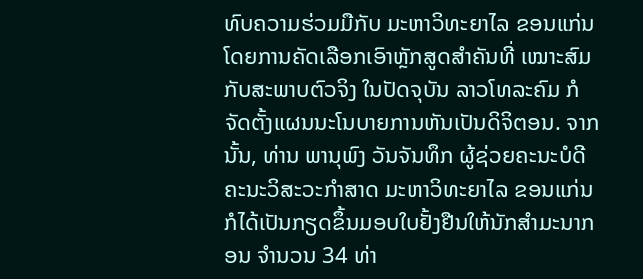ທົບຄວາມຮ່ວມມືກັບ ມະຫາວິທະຍາໄລ ຂອນແກ່ນ ໂດຍການຄັດເລືອກເອົາຫຼັກສູດສຳຄັນທີ່ ເໝາະສົມກັບສະພາບຕົວຈິງ ໃນປັດຈຸບັນ ລາວໂທລະຄົມ ກໍຈັດຕັ້ງແຜນນະໂນບາຍການຫັນເປັນດິຈິຕອນ. ຈາກນັ້ນ, ທ່ານ ພານຸພົງ ວັນຈັນທຶກ ຜູ້ຊ່ວຍຄະນະບໍດີ ຄະນະວິສະວະກຳສາດ ມະຫາວິທະຍາໄລ ຂອນແກ່ນ ກໍໄດ້ເປັນກຽດຂຶ້ນມອບໃບຢັ້ງຢືນໃຫ້ນັກສຳມະນາກອນ ຈຳນວນ 34 ທ່າ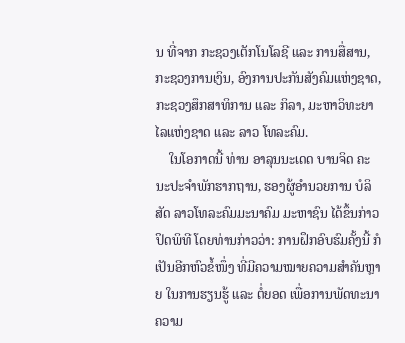ນ ທີ່ຈາກ ກະຊວງເຕັກໂນໂລຊີ ແລະ ການສື່ສານ, ກະຊວງການເງິນ, ອົງການປະກັນສັງຄົມແຫ່ງຊາດ, ກະຊວງສຶກສາທິການ ແລະ ກິລາ, ມະຫາວິທະຍາໄລແຫ່ງຊາດ ແລະ ລາວ ໂທລະຄົມ.
    ໃນໂອກາດນີ້ ທ່ານ ອາລຸນນະເດດ ບານຈິດ ຄະນະປະຈຳພັກຮາກຖານ, ຮອງຜູ້ອຳນວຍການ ບໍລິສັດ ລາວໂທລະຄົມມະນາຄົມ ມະຫາຊົນ ໄດ້ຂຶ້ນກ່າວປິດພິທີ ໂດຍທ່ານກ່າວວ່າ: ການຝຶກອົບຮົມຄັ້ງນີ້ ກໍເປັນອີກຫົວຂໍ້ໜຶ່ງ ທີ່ມີຄວາມໝາຍຄວາມສໍາຄັນຫຼາຍ ໃນການຮຽນຮູ້ ແລະ ຕໍ່ຍອດ ເພື່ອການພັດທະນາຄວາມ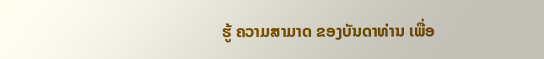ຮູ້ ຄວາມສາມາດ ຂອງບັນດາທ່ານ ເພື່ອ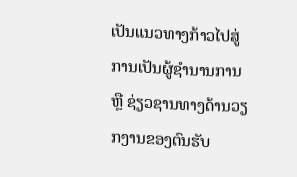ເປັນແນວທາງກ້າວໄປສູ່ການເປັນຜູ້ຊໍານານການ ຫຼື ຊ່ຽວຊານທາງດ້ານວຽກງານຂອງຕົນຮັບ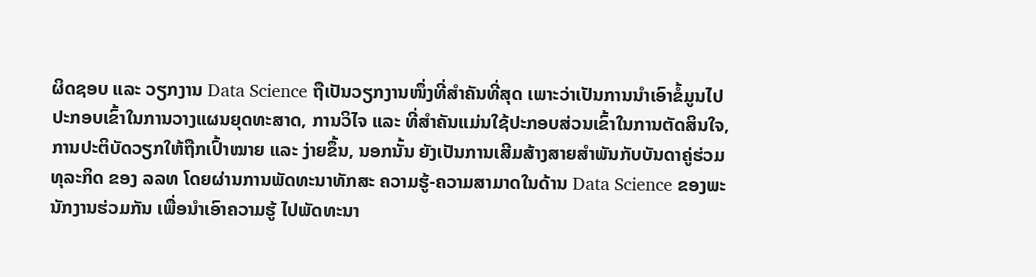ຜິດຊອບ ແລະ ວຽກງານ Data Science ຖືເປັນວຽກງານໜຶ່ງທີ່ສຳຄັນທີ່ສຸດ ເພາະວ່າເປັນການນຳເອົາຂໍ້ມູນໄປປະກອບເຂົ້າໃນການວາງແຜນຍຸດທະສາດ, ການວິໄຈ ແລະ ທີ່ສຳຄັນແມ່ນໃຊ້ປະກອບສ່ວນເຂົ້າໃນການຕັດສິນໃຈ, ການປະຕິບັດວຽກໃຫ້ຖືກເປົ້າໝາຍ ແລະ ງ່າຍຂຶ້ນ, ນອກນັ້ນ ຍັງເປັນການເສີມສ້າງສາຍສຳພັນກັບບັນດາຄູ່ຮ່ວມທຸລະກິດ ຂອງ ລລທ ໂດຍຜ່ານການພັດທະນາທັກສະ ຄວາມຮູ້-ຄວາມສາມາດໃນດ້ານ Data Science ຂອງພະນັກງານຮ່ວມກັນ ເພື່ອນຳເອົາຄວາມຮູ້ ໄປພັດທະນາ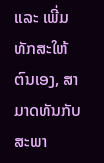ແລະ ເພີ່ມທັກສະໃຫ້ຕົນເອງ, ສາມາດທັນກັບສະພາ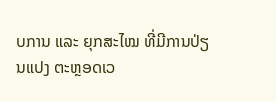ບການ ແລະ ຍຸກສະໄໝ ທີ່ມີການປ່ຽນແປງ ຕະຫຼອດເວ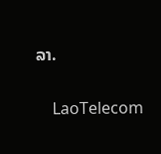ລາ.

    LaoTelecom